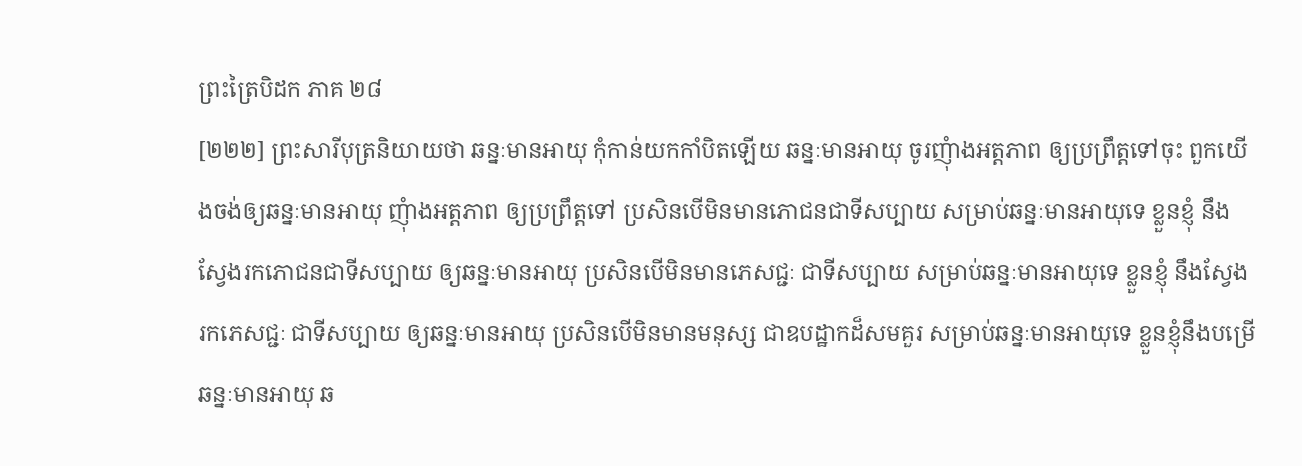ព្រះត្រៃបិដក ភាគ ២៨
[២២២] ព្រះសារីបុត្រនិយាយថា ឆន្នៈមានអាយុ កុំកាន់យកកាំបិតឡើយ ឆន្នៈមានអាយុ ចូរញុំាងអត្តភាព ឲ្យប្រព្រឹត្តទៅចុះ ពួកយើងចង់ឲ្យឆន្នៈមានអាយុ ញុំាងអត្តភាព ឲ្យប្រព្រឹត្តទៅ ប្រសិនបើមិនមានភោជនជាទីសប្បាយ សម្រាប់ឆន្នៈមានអាយុទេ ខ្លួនខ្ញុំ នឹងស្វែងរកភោជនជាទីសប្បាយ ឲ្យឆន្នៈមានអាយុ ប្រសិនបើមិនមានភេសជ្ជៈ ជាទីសប្បាយ សម្រាប់ឆន្នៈមានអាយុទេ ខ្លួនខ្ញុំ នឹងស្វែងរកភេសជ្ជៈ ជាទីសប្បាយ ឲ្យឆន្នៈមានអាយុ ប្រសិនបើមិនមានមនុស្ស ជាឧបដ្ឋាកដ៏សមគួរ សម្រាប់ឆន្នៈមានអាយុទេ ខ្លួនខ្ញុំនឹងបម្រើឆន្នៈមានអាយុ ឆ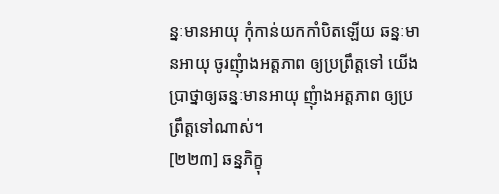ន្នៈមានអាយុ កុំកាន់យកកាំបិតឡើយ ឆន្នៈមានអាយុ ចូរញុំាងអត្តភាព ឲ្យប្រព្រឹត្តទៅ យើងប្រាថ្នាឲ្យឆន្នៈមានអាយុ ញុំាងអត្តភាព ឲ្យប្រព្រឹត្តទៅណាស់។
[២២៣] ឆន្នភិក្ខុ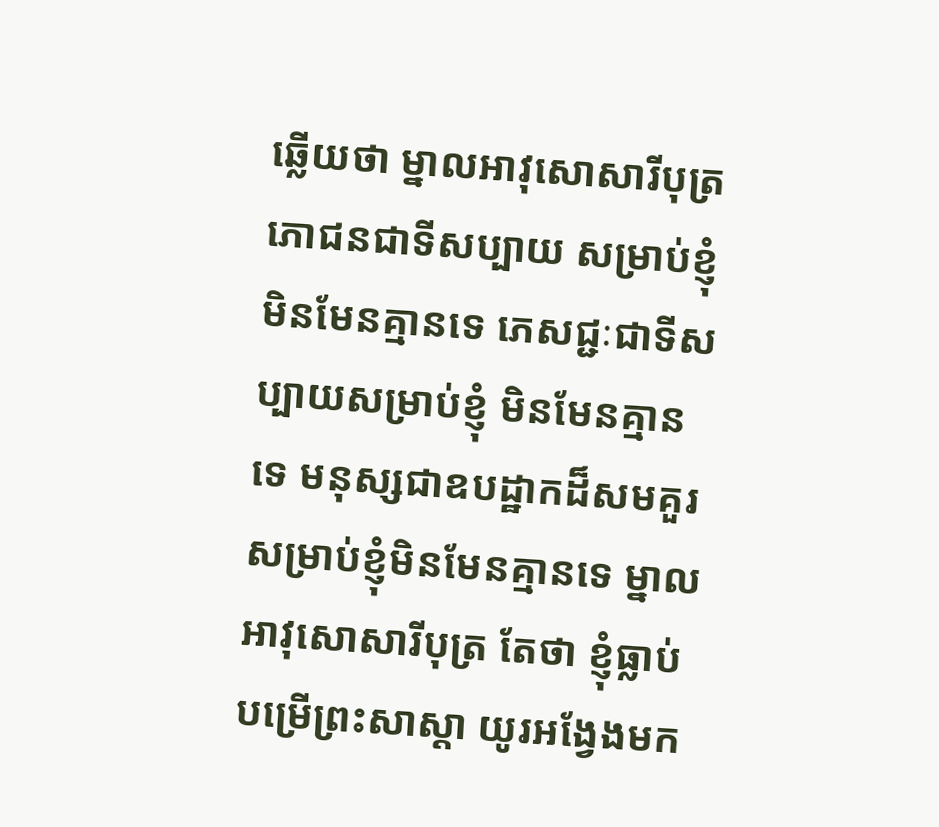ឆ្លើយថា ម្នាលអាវុសោសារីបុត្រ ភោជនជាទីសប្បាយ សម្រាប់ខ្ញុំមិនមែនគ្មានទេ ភេសជ្ជៈជាទីសប្បាយសម្រាប់ខ្ញុំ មិនមែនគ្មានទេ មនុស្សជាឧបដ្ឋាកដ៏សមគួរ សម្រាប់ខ្ញុំមិនមែនគ្មានទេ ម្នាលអាវុសោសារីបុត្រ តែថា ខ្ញុំធ្លាប់បម្រើព្រះសាស្តា យូរអង្វែងមក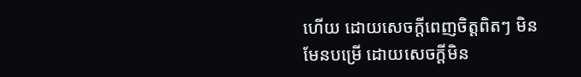ហើយ ដោយសេចក្តីពេញចិត្តពិតៗ មិនមែនបម្រើ ដោយសេចក្តីមិន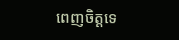ពេញចិត្តទេ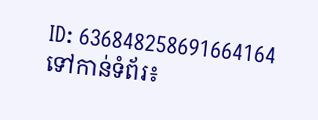ID: 636848258691664164
ទៅកាន់ទំព័រ៖